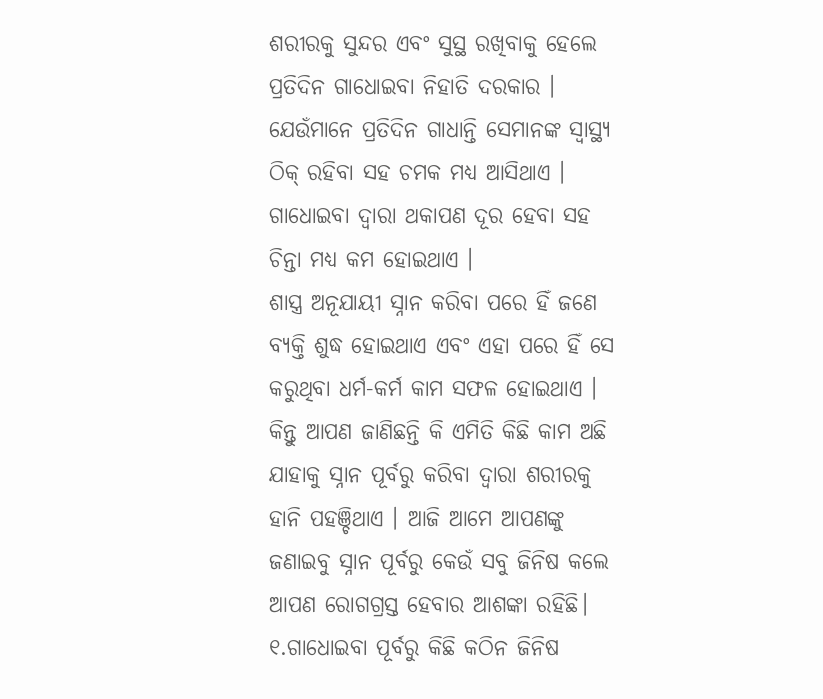ଶରୀରକୁ ସୁନ୍ଦର ଏବଂ ସୁସ୍ଥ ରଖିବାକୁ ହେଲେ ପ୍ରତିଦିନ ଗାଧୋଇବା ନିହାତି ଦରକାର । ଯେଉଁମାନେ ପ୍ରତିଦିନ ଗାଧାନ୍ତି ସେମାନଙ୍କ ସ୍ୱାସ୍ଥ୍ୟ ଠିକ୍ ରହିବା ସହ ଚମକ ମଧ୍ୟ ଆସିଥାଏ । ଗାଧୋଇବା ଦ୍ୱାରା ଥକାପଣ ଦୂର ହେବା ସହ ଚିନ୍ତା ମଧ୍ୟ କମ ହୋଇଥାଏ ।
ଶାସ୍ତ୍ର ଅନୂଯାୟୀ ସ୍ନାନ କରିବା ପରେ ହିଁ ଜଣେ ବ୍ୟକ୍ତି ଶୁଦ୍ଧ ହୋଇଥାଏ ଏବଂ ଏହା ପରେ ହିଁ ସେ କରୁଥିବା ଧର୍ମ-କର୍ମ କାମ ସଫଳ ହୋଇଥାଏ । କିନ୍ତୁ ଆପଣ ଜାଣିଛନ୍ତି କି ଏମିତି କିଛି କାମ ଅଛି ଯାହାକୁ ସ୍ନାନ ପୂର୍ବରୁ କରିବା ଦ୍ୱାରା ଶରୀରକୁ ହାନି ପହଞ୍ଚିଥାଏ । ଆଜି ଆମେ ଆପଣଙ୍କୁ ଜଣାଇବୁ ସ୍ନାନ ପୂର୍ବରୁ କେଉଁ ସବୁ ଜିନିଷ କଲେ ଆପଣ ରୋଗଗ୍ରସ୍ତ ହେବାର ଆଶଙ୍କା ରହିଛି।
୧.ଗାଧୋଇବା ପୂର୍ବରୁ କିଛି କଠିନ ଜିନିଷ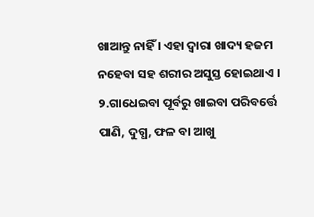ଖାଆନ୍ତୁ ନାହିଁ । ଏହା ଦ୍ୱାରା ଖାଦ୍ୟ ହଜମ ନହେବା ସହ ଶରୀର ଅସୁସ୍ତ ହୋଇଥାଏ ।
୨.ଗାଧେଇବା ପୂର୍ବରୁ ଖାଇବା ପରିବର୍ତ୍ତେ ପାଣି, ଦୁଗ୍ଧ, ଫଳ ବା ଆଖୁ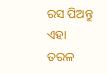ରସ ପିଅନ୍ତୁ ଏହା ତରଳ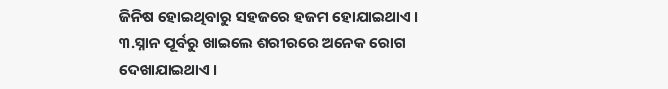ଜିନିଷ ହୋଇଥିବାରୁ ସହଜରେ ହଜମ ହୋଯାଇଥାଏ ।
୩.ସ୍ନାନ ପୂର୍ବରୁ ଖାଇଲେ ଶରୀରରେ ଅନେକ ରୋଗ ଦେଖାଯାଇଥାଏ ।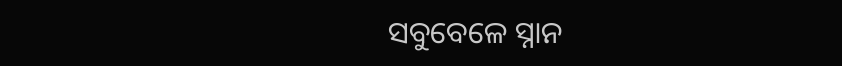ସବୁବେଳେ ସ୍ନାନ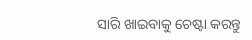ସାରି ଖାଇବାକୁ ଚେଷ୍ଟା କରନ୍ତୁ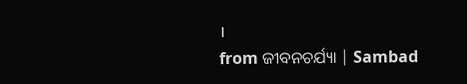।
from ଜୀବନଚର୍ଯ୍ୟା | Sambad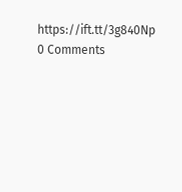https://ift.tt/3g840Np
0 Comments